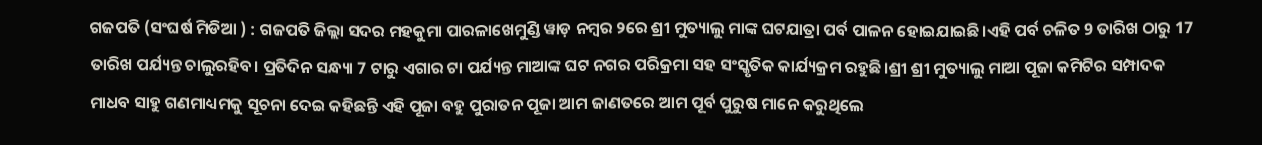ଗଜପତି (ସଂଘର୍ଷ ମିଡିଆ ) : ଗଜପତି ଜିଲ୍ଲା ସଦର ମହକୁମା ପାରଳାଖେମୁଣ୍ଡି ୱାଡ଼ ନମ୍ବର ୨ରେ ଶ୍ରୀ ମୁତ୍ୟାଲୁ ମାଙ୍କ ଘଟଯାତ୍ରା ପର୍ବ ପାଳନ ହୋଇଯାଇଛି।ଏହି ପର୍ବ ଚଳିତ 9 ତାରିଖ ଠାରୁ 17 ତାରିଖ ପର୍ଯ୍ୟନ୍ତ ଚାଲୁରହିବ। ପ୍ରତିଦିନ ସନ୍ଧ୍ୟା 7 ଟାରୁ ଏଗାର ଟା ପର୍ଯ୍ୟନ୍ତ ମାଆଙ୍କ ଘଟ ନଗର ପରିକ୍ରମା ସହ ସଂସ୍କୃତିକ କାର୍ଯ୍ୟକ୍ରମ ରହୁଛି।ଶ୍ରୀ ଶ୍ରୀ ମୁତ୍ୟାଲୁ ମାଆ ପୂଜା କମିଟିର ସମ୍ପାଦକ ମାଧବ ସାହୁ ଗଣମାଧ୍ୟମକୁ ସୂଚନା ଦେଇ କହିଛନ୍ତି ଏହି ପୂଜା ବହୁ ପୁରାତନ ପୂଜା ଆମ ଜାଣତରେ ଆମ ପୂର୍ବ ପୁରୁଷ ମାନେ କରୁଥିଲେ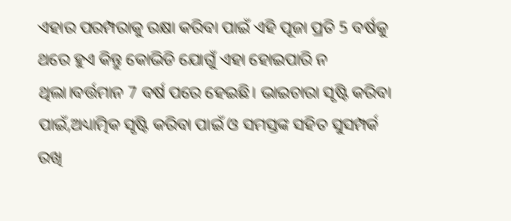ଏହାର ପରମ୍ପରାକୁ ରକ୍ଷା କରିବା ପାଇଁ ଏହି ପୂଜା ପ୍ରତି 5 ବର୍ଷକୁ ଥରେ ହୁଏ କିନ୍ତୁ କୋଭିଡି ଯୋଗୁଁ ଏହା ହୋଇପାରି ନ ଥିଲା।ବର୍ତ୍ତମାନ 7 ବର୍ଷ ପରେ ହେଇଛି। ଭାଇଚାରା ସୃଷ୍ଟି କରିବା ପାଇଁ,ଅଧ୍ୟାତ୍ମିକ ସୃଷ୍ଟି କରିବା ପାଇଁ ଓ ସମସ୍ତଙ୍କ ସହିତ ସୁସମ୍ପର୍କ ରଖି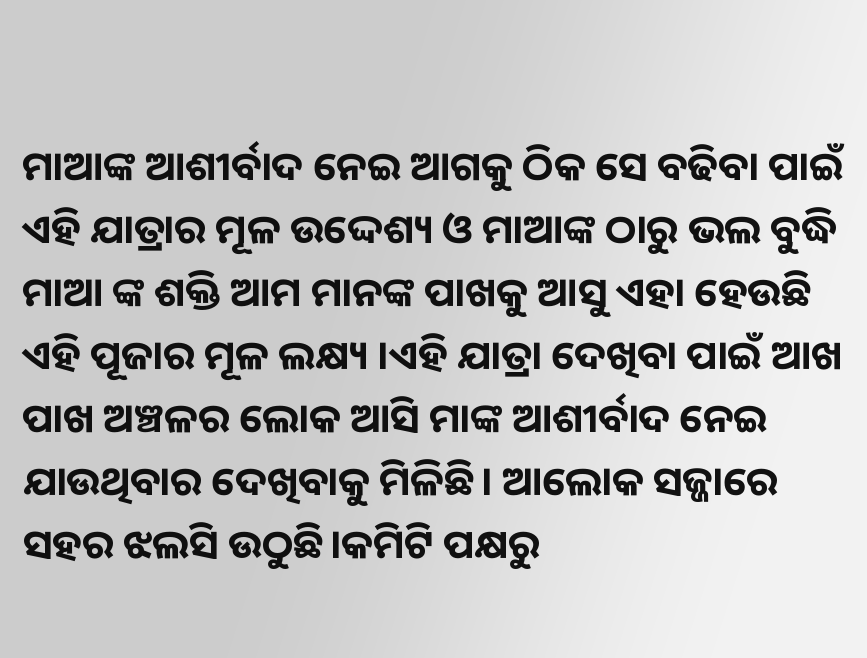ମାଆଙ୍କ ଆଶୀର୍ବାଦ ନେଇ ଆଗକୁ ଠିକ ସେ ବଢିବା ପାଇଁ ଏହି ଯାତ୍ରାର ମୂଳ ଉଦ୍ଦେଶ୍ୟ ଓ ମାଆଙ୍କ ଠାରୁ ଭଲ ବୁଦ୍ଧି ମାଆ ଙ୍କ ଶକ୍ତି ଆମ ମାନଙ୍କ ପାଖକୁ ଆସୁ ଏହା ହେଉଛି ଏହି ପୂଜାର ମୂଳ ଲକ୍ଷ୍ୟ ।ଏହି ଯାତ୍ରା ଦେଖିବା ପାଇଁ ଆଖ ପାଖ ଅଞ୍ଚଳର ଲୋକ ଆସି ମାଙ୍କ ଆଶୀର୍ବାଦ ନେଇ ଯାଉଥିବାର ଦେଖିବାକୁ ମିଳିଛି। ଆଲୋକ ସଜ୍ଜାରେ ସହର ଝଲସି ଉଠୁଛି।କମିଟି ପକ୍ଷରୁ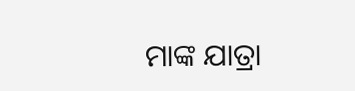ମାଙ୍କ ଯାତ୍ରା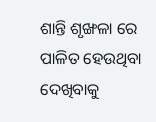ଶାନ୍ତି ଶୃଙ୍ଖଳା ରେ ପାଳିତ ହେଉଥିବା ଦେଖିବାକୁ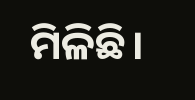ମିଳିଛି।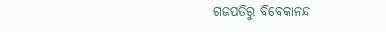ଗଜପତିରୁ ବିବେକାନନ୍ଦ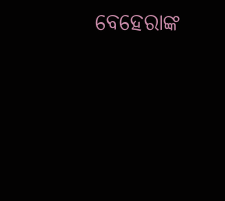ବେହେରାଙ୍କ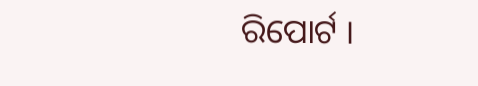ରିପୋର୍ଟ ।